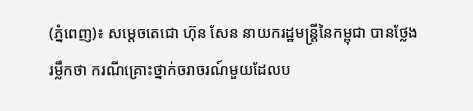(ភ្នំពេញ)៖ សម្តេចតេជោ ហ៊ុន សែន នាយករដ្ឋមន្ត្រីនៃកម្ពុជា បានថ្លែងរម្លឹកថា ករណីគ្រោះថ្នាក់ចរាចរណ៍មួយដែលប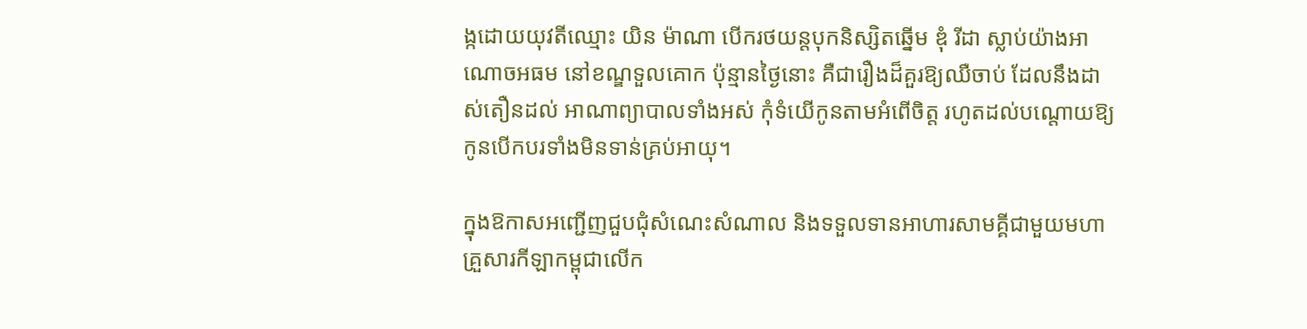ង្កដោយយុវតីឈ្មោះ យិន ម៉ាណា បើករថយន្តបុកនិស្សិតឆ្នើម ឌុំ រីដា ស្លាប់យ៉ាងអាណោចអធម នៅខណ្ឌទួលគោក ប៉ុន្មានថ្ងៃនោះ គឺជារឿងដ៏គួរឱ្យឈឺចាប់ ដែលនឹងដាស់តឿនដល់ អាណាព្យាបាលទាំងអស់ កុំទំយើកូនតាមអំពើចិត្ត រហូតដល់បណ្តោយឱ្យកូនបើកបរទាំងមិនទាន់គ្រប់អាយុ។

ក្នុងឱកាសអញ្ជើញជួបជុំសំណេះសំណាល និងទទួលទានអាហារសាមគ្គីជាមួយមហាគ្រួសារកីឡាកម្ពុជាលើក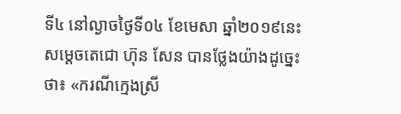ទី៤ នៅល្ងាចថ្ងៃទី០៤ ខែមេសា ឆ្នាំ២០១៩នេះ សម្តេចតេជោ ហ៊ុន សែន បានថ្លែងយ៉ាងដូច្នេះថា៖ «ករណីក្មេងស្រី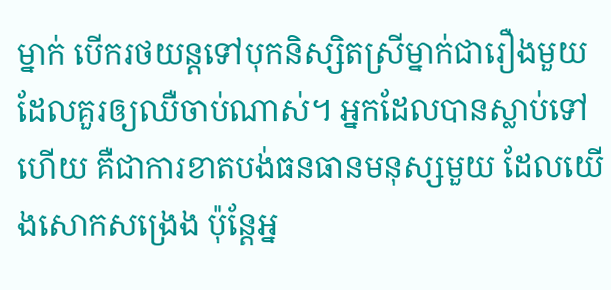ម្នាក់ បើករថយន្តទៅបុកនិស្សិតស្រីម្នាក់ជារឿងមួយ ដែលគួរឲ្យឈឺចាប់ណាស់។ អ្នកដែលបានស្លាប់ទៅហើយ គឺជាការខាតបង់ធនធានមនុស្សមួយ ដែលយើងសោកសង្រេង ប៉ុន្តែអ្ន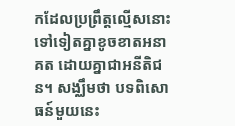កដែលប្រព្រឹត្តល្មើសនោះទៅទៀតគ្នាខូចខាតអនាគត ដោយគ្នាជាអនីតិជន។ សង្ឈឹមថា បទពិសោធន៍មួយនេះ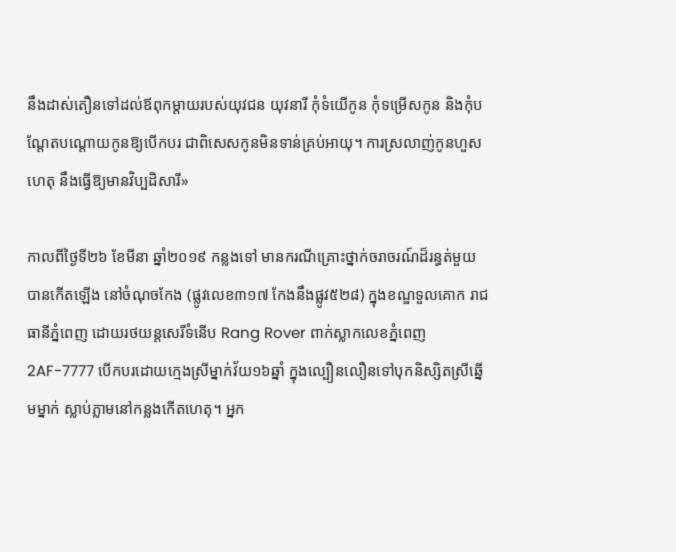នឹងដាស់តឿនទៅដល់ឪពុកម្តាយរបស់យុវជន យុវនារី កុំទំយើកូន កុំទម្រើសកូន និងកុំបណ្តែតបណ្តោយកូនឱ្យបើកបរ ជាពិសេសកូនមិនទាន់គ្រប់អាយុ។ ការស្រលាញ់កូនហួសហេតុ នឹងធ្វើឱ្យមានវិប្បដិសារី»

កាលពីថ្ងៃទី២៦ ខែមីនា ឆ្នាំ២០១៩ កន្លងទៅ មានករណីគ្រោះថ្នាក់ចរាចរណ៍ដ៏រន្ធត់មួយ បានកើតឡើង នៅចំណុចកែង (ផ្លូវលេខ៣១៧ កែងនឹងផ្លូវ៥២៨) ក្នុងខណ្ឌទួលគោក រាជធានីភ្នំពេញ ដោយរថយន្តសេរីទំនើប Rang Rover ពាក់ស្លាកលេខភ្នំពេញ 2AF-7777 បើកបរដោយក្មេងស្រីម្នាក់វ័យ១៦ឆ្នាំ ក្នុងល្បឿនលឿនទៅបុកនិស្សិតស្រីឆ្នើមម្នាក់ ស្លាប់ភ្លាមនៅកន្លងកើតហេតុ។ អ្នក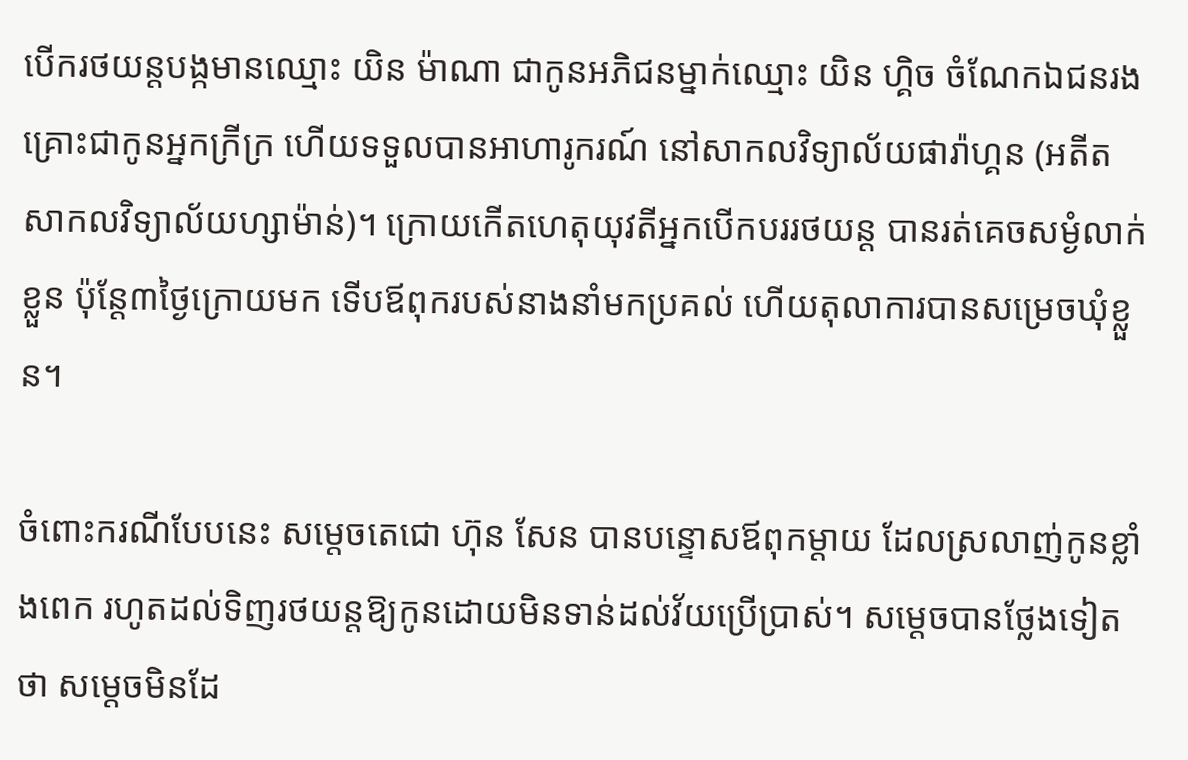បើករថយន្តបង្កមានឈ្មោះ យិន ម៉ាណា ជាកូនអភិជនម្នាក់ឈ្មោះ យិន ហ្គិច ចំណែកឯជនរងគ្រោះជាកូនអ្នកក្រីក្រ ហើយទទួលបានអាហារូករណ៍ នៅសាកលវិទ្យាល័យផារ៉ាហ្គន (អតីតសាកលវិទ្យាល័យហ្សាម៉ាន់)។ ក្រោយកើតហេតុយុវតីអ្នកបើកបររថយន្ត បានរត់គេចសម្ងំលាក់ខ្លួន ប៉ុន្តែ៣ថ្ងៃក្រោយមក ទើបឪពុករបស់នាងនាំមកប្រគល់ ហើយតុលាការបានសម្រេចឃុំខ្លួន។

ចំពោះករណីបែបនេះ សម្តេចតេជោ ហ៊ុន សែន បានបន្ទោសឪពុកម្តាយ ដែលស្រលាញ់កូនខ្លាំងពេក រហូតដល់ទិញរថយន្តឱ្យកូនដោយមិនទាន់ដល់វ័យប្រើប្រាស់។ សម្តេចបានថ្លែងទៀតថា សម្តេចមិនដែ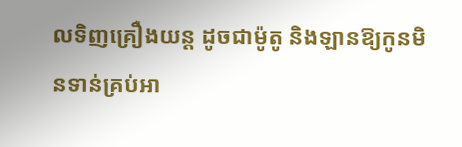លទិញគ្រឿងយន្ត ដូចជាម៉ូតូ និងឡានឱ្យកូនមិនទាន់គ្រប់អា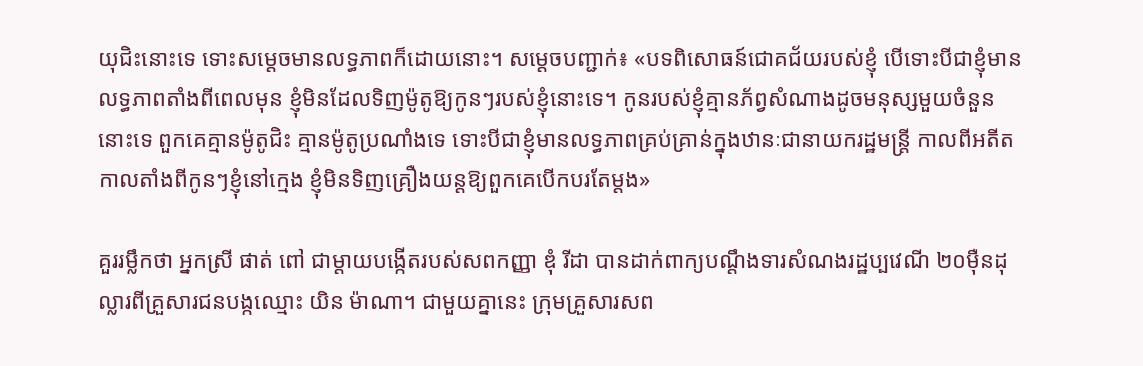យុជិះនោះទេ ទោះសម្តេចមានលទ្ធភាពក៏ដោយនោះ។ សម្តេចបញ្ជាក់៖ «បទពិសោធន៍ជោគជ័យរបស់ខ្ញុំ បើទោះបីជាខ្ញុំមានលទ្ធភាពតាំងពីពេលមុន ខ្ញុំមិនដែលទិញម៉ូតូឱ្យកូនៗរបស់ខ្ញុំនោះទេ។ កូនរបស់ខ្ញុំគ្មានភ័ព្វសំណាងដូចមនុស្សមួយចំនួននោះទេ ពួកគេគ្មានម៉ូតូជិះ គ្មានម៉ូតូប្រណាំងទេ ទោះបីជាខ្ញុំមានលទ្ធភាពគ្រប់គ្រាន់ក្នុងឋានៈជានាយករដ្ឋមន្ត្រី កាលពីអតីតកាលតាំងពីកូនៗខ្ញុំនៅក្មេង ខ្ញុំមិនទិញគ្រឿងយន្តឱ្យពួកគេបើកបរតែម្តង»

គួររម្លឹកថា អ្នកស្រី ផាត់ ពៅ ជាម្តាយបង្កើតរបស់សពកញ្ញា ឌុំ រីដា បានដាក់ពាក្យបណ្តឹងទារសំណងរដ្ឋប្បវេណី ២០ម៉ឺនដុល្លារពីគ្រួសារជនបង្កឈ្មោះ យិន ម៉ាណា។ ជាមួយគ្នានេះ ក្រុមគ្រួសារសព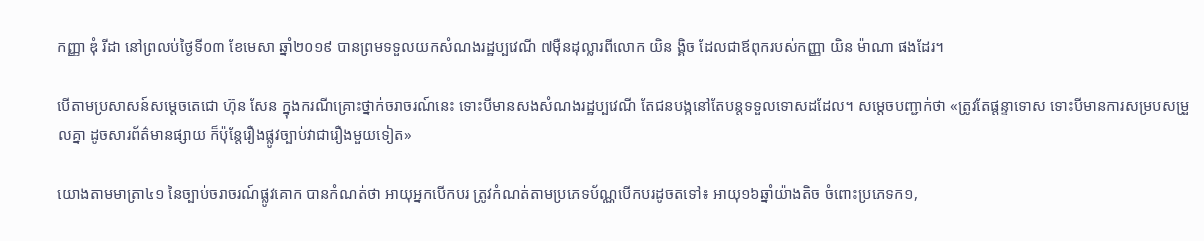កញ្ញា ឌុំ រីដា នៅព្រលប់ថ្ងៃទី០៣ ខែមេសា ឆ្នាំ២០១៩ បានព្រមទទួលយកសំណងរដ្ឋប្បវេណី ៧ម៉ឺនដុល្លារពីលោក យិន ង្គិច ដែលជាឪពុករបស់កញ្ញា យិន ម៉ាណា ផងដែរ។

បើតាមប្រសាសន៍សម្តេចតេជោ ហ៊ុន សែន ក្នុងករណីគ្រោះថ្នាក់ចរាចរណ៍នេះ ទោះបីមានសងសំណងរដ្ឋប្បវេណី តែជនបង្កនៅតែបន្តទទួលទោសដដែល។ សម្តេចបញ្ជាក់ថា «ត្រូវតែផ្តន្ទាទោស ទោះបីមានការសម្របសម្រួលគ្នា ដូចសារព័ត៌មានផ្សាយ ក៏ប៉ុន្តែរឿងផ្លូវច្បាប់វាជារឿងមួយទៀត»

យោងតាមមាត្រា៤១ នៃច្បាប់ចរាចរណ៍ផ្លូវគោក បានកំណត់ថា អាយុអ្នកបើកបរ ត្រូវកំណត់តាមប្រភេទប័ណ្ណបើកបរដូចតទៅ៖ អាយុ១៦ឆ្នាំយ៉ាងតិច ចំពោះប្រភេទក១,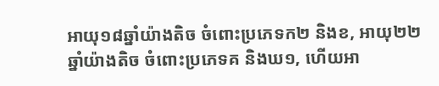អាយុ១៨ឆ្នាំយ៉ាងតិច ចំពោះប្រភេទក២ និងខ, អាយុ២២ឆ្នាំយ៉ាងតិច ចំពោះប្រភេទគ និងឃ១, ហើយអា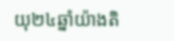យុ២៤ឆ្នាំយ៉ាងតិ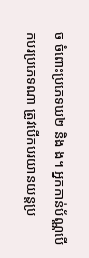ច ចំពោះប្រភេទឃ២ និង ង។ អ្នកកាន់ប័ណ្ណបើកបរប្រភេទណា ត្រូវបើកបរយានយន្តប្រ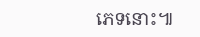ភេទនោះ៕